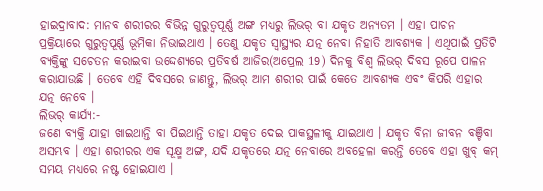ହାଇଦ୍ରାବାଦ: ମାନବ ଶରୀରର ବିଭିନ୍ନ ଗୁରୁତ୍ବପୂର୍ଣ୍ଣ ଅଙ୍ଗ ମଧ୍ୟରୁ ଲିଭର୍ ବା ଯକୃତ ଅନ୍ୟତମ । ଏହା ପାଚନ ପ୍ରକ୍ରିୟାରେ ଗୁରୁତ୍ବପୂର୍ଣ୍ଣ ଭୂମିକା ନିଭାଇଥାଏ । ତେଣୁ ଯକୃତ ସ୍ବାସ୍ଥ୍ୟର ଯତ୍ନ ନେବା ନିହାତି ଆବଶ୍ୟକ । ଏଥିପାଇଁ ପ୍ରତିଟି ବ୍ୟକ୍ତିଙ୍କୁ ସଚେତନ କରାଇବା ଉଦ୍ଦେଶ୍ୟରେ ପ୍ରତିବର୍ଷ ଆଜିର(ଅପ୍ରେଲ 19) ଦିନକୁ ବିଶ୍ବ ଲିଭର୍ ଦିବସ ରୂପେ ପାଳନ କରାଯାଉଛି । ତେବେ ଏହି ଦିବସରେ ଜାଣନ୍ତୁ, ଲିଭର୍ ଆମ ଶରୀର ପାଇଁ କେତେ ଆବଶ୍ୟକ ଏବଂ କିପରି ଏହାର ଯତ୍ନ ନେବେ ।
ଲିଭର୍ କାର୍ଯ୍ୟ:-
ଜଣେ ବ୍ୟକ୍ତି ଯାହା ଖାଇଥାନ୍ତି ବା ପିଇଥାନ୍ତି ତାହା ଯକୃତ ଦେଇ ପାକସ୍ଥଳୀକୁ ଯାଇଥାଏ । ଯକୃତ ବିନା ଜୀବନ ବଞ୍ଚିବା ଅସମ୍ଭବ । ଏହା ଶରୀରର ଏକ ସୂକ୍ଷ୍ମ ଅଙ୍ଗ, ଯଦି ଯକୃତରେ ଯତ୍ନ ନେବାରେ ଅବହେଳା କରନ୍ତି ତେବେ ଏହା ଖୁବ୍ କମ୍ ସମୟ ମଧ୍ୟରେ ନଷ୍ଟ ହୋଇଯାଏ ।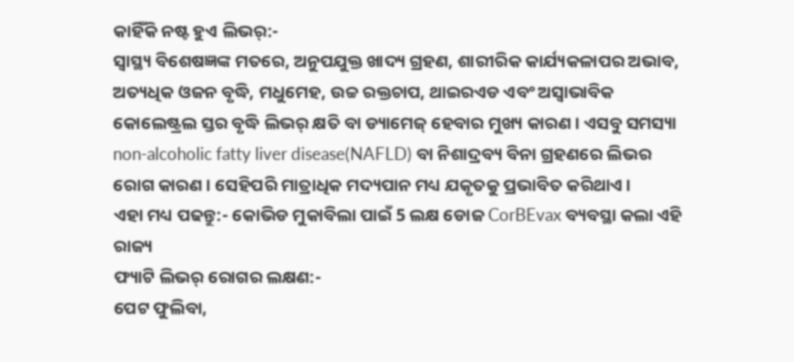କାହିଁକି ନଷ୍ଟ ହୁଏ ଲିଭର୍:-
ସ୍ବାସ୍ଥ୍ୟ ବିଶେଷଜ୍ଞଙ୍କ ମତରେ, ଅନୁପଯୁକ୍ତ ଖାଦ୍ୟ ଗ୍ରହଣ, ଶାରୀରିକ କାର୍ଯ୍ୟକଳାପର ଅଭାବ, ଅତ୍ୟଧିକ ଓଜନ ବୃଦ୍ଧି, ମଧୁମେହ, ଉଚ୍ଚ ରକ୍ତଚାପ, ଥାଇରଏଡ ଏବଂ ଅସ୍ୱାଭାବିକ କୋଲେଷ୍ଟ୍ରଲ ସ୍ତର ବୃଦ୍ଧି ଲିଭର୍ କ୍ଷତି ବା ଡ୍ୟାମେଜ୍ ହେବାର ମୁଖ୍ୟ କାରଣ । ଏସବୁ ସମସ୍ୟା non-alcoholic fatty liver disease(NAFLD) ବା ନିଶାଦ୍ରବ୍ୟ ବିନା ଗ୍ରହଣରେ ଲିଭର ରୋଗ କାରଣ । ସେହିପରି ମାତ୍ରାଧିକ ମଦ୍ୟପାନ ମଧ୍ୟ ଯକୃତକୁ ପ୍ରଭାବିତ କରିଥାଏ ।
ଏହା ମଧ୍ୟ ପଢନ୍ତୁ:- କୋଭିଡ ମୁକାବିଲା ପାଇଁ 5 ଲକ୍ଷ ଡୋଜ CorBEvax ବ୍ୟବସ୍ଥା କଲା ଏହି ରାଜ୍ୟ
ଫ୍ୟାଟି ଲିଭର୍ ରୋଗର ଲକ୍ଷଣ:-
ପେଟ ଫୁଲିବା,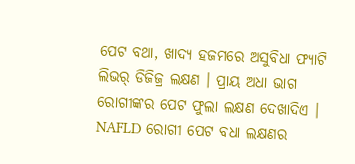ପେଟ ବଥା, ଖାଦ୍ୟ ହଜମରେ ଅସୁବିଧା ଫ୍ୟାଟି ଲିଭର୍ ଡିଜିଜ୍ର ଲକ୍ଷଣ । ପ୍ରାୟ ଅଧା ଭାଗ ରୋଗୀଙ୍କର ପେଟ ଫୁଲା ଲକ୍ଷଣ ଦେଖାଦିଏ । NAFLD ରୋଗୀ ପେଟ ବଧା ଲକ୍ଷଣର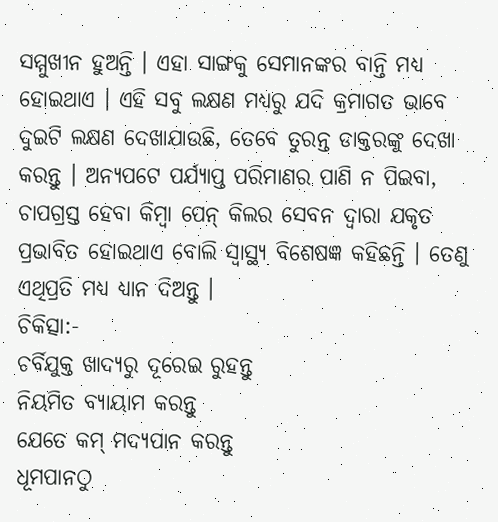ସମ୍ମୁଖୀନ ହୁଅନ୍ତି । ଏହା ସାଙ୍ଗକୁ ସେମାନଙ୍କର ବାନ୍ତି ମଧ୍ୟ ହୋଇଥାଏ । ଏହି ସବୁ ଲକ୍ଷଣ ମଧ୍ୟରୁ ଯଦି କ୍ରମାଗତ ଭାବେ ଦୁଇଟି ଲକ୍ଷଣ ଦେଖାଯାଉଛି, ତେବେ ତୁରନ୍ତ ଡାକ୍ତରଙ୍କୁ ଦେଖା କରନ୍ତୁ । ଅନ୍ୟପଟେ ପର୍ଯ୍ୟାପ୍ତ ପରିମାଣର ପାଣି ନ ପିଇବା, ଚାପଗ୍ରସ୍ତ ହେବା କିମ୍ବା ପେନ୍ କିଲର ସେବନ ଦ୍ବାରା ଯକୃତ ପ୍ରଭାବିତ ହୋଇଥାଏ ବୋଲି ସ୍ବାସ୍ଥ୍ୟ ବିଶେଷଜ୍ଞ କହିଛନ୍ତି । ତେଣୁ ଏଥିପ୍ରତି ମଧ୍ୟ ଧ୍ୟାନ ଦିଅନ୍ତୁ ।
ଚିକିତ୍ସା:-
ଚର୍ବିଯୁକ୍ତ ଖାଦ୍ୟରୁ ଦୂରେଇ ରୁହନ୍ତୁ
ନିୟମିତ ବ୍ୟାୟାମ କରନ୍ତୁ
ଯେତେ କମ୍ ମଦ୍ୟପାନ କରନ୍ତୁ
ଧୂମପାନଠୁ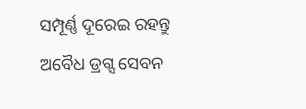ସମ୍ପୂର୍ଣ୍ଣ ଦୂରେଇ ରହନ୍ତୁ
ଅବୈଧ ଡ୍ରଗ୍ସ ସେବନ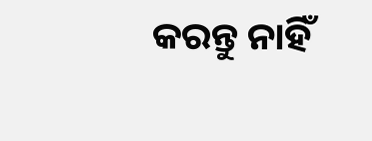କରନ୍ତୁ ନାହିଁ